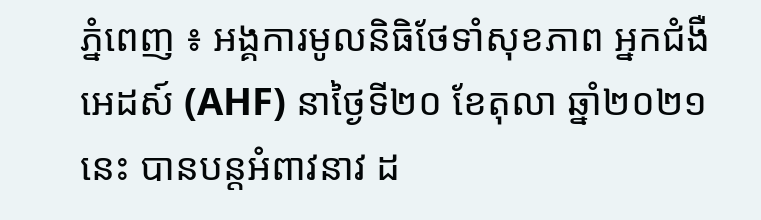ភ្នំពេញ ៖ អង្គការមូលនិធិថែទាំសុខភាព អ្នកជំងឺអេដស៍ (AHF) នាថ្ងៃទី២០ ខែតុលា ឆ្នាំ២០២១នេះ បានបន្តអំពាវនាវ ដ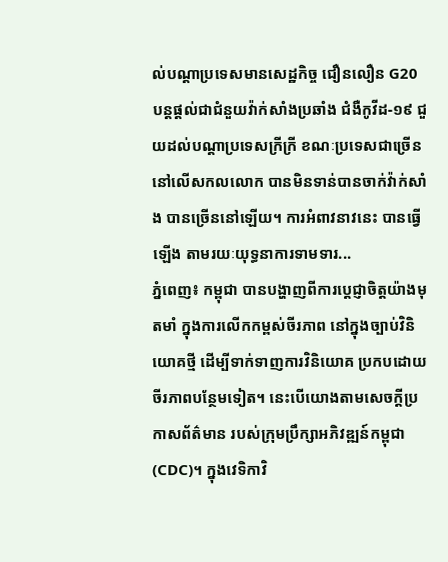ល់បណ្តាប្រទេសមានសេដ្ឋកិច្ច ជឿនលឿន G20 បន្តផ្តល់ជាជំនួយវ៉ាក់សាំងប្រឆាំង ជំងឺកូវីដ-១៩ ជួយដល់បណ្តាប្រទេសក្រីក្រី ខណៈប្រទេសជាច្រើន នៅលើសកលលោក បានមិនទាន់បានចាក់វ៉ាក់សាំង បានច្រើននៅឡើយ។ ការអំពាវនាវនេះ បានធ្វើឡើង តាមរយៈយុទ្ធនាការទាមទារ...
ភ្នំពេញ៖ កម្ពុជា បានបង្ហាញពីការប្តេជ្ញាចិត្តយ៉ាងមុតមាំ ក្នុងការលើកកម្ពស់ចីរភាព នៅក្នុងច្បាប់វិនិយោគថ្មី ដើម្បីទាក់ទាញការវិនិយោគ ប្រកបដោយចីរភាពបន្ថែមទៀត។ នេះបើយោងតាមសេចក្ដីប្រកាសព័ត៌មាន របស់ក្រុមប្រឹក្សាអភិវឌ្ឍន៍កម្ពុជា (CDC)។ ក្នុងវេទិកាវិ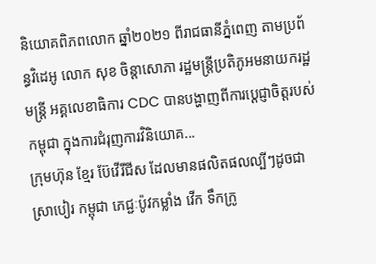និយោគពិភពលោក ឆ្នាំ២០២១ ពីរាជធានីភ្នំពេញ តាមប្រព័ន្ធវិដេអូ លោក សុខ ចិន្តាសោភា រដ្ឋមន្ត្រីប្រតិភូអមនាយករដ្ឋមន្ត្រី អគ្គលេខាធិការ CDC បានបង្ហាញពីការប្ដេជ្ញាចិត្តរបស់កម្ពុជា ក្នុងការជំរុញការវិនិយោគ...
ក្រុមហ៊ុន ខ្មែរ ប៊ែវើរីជីស ដែលមានផលិតផលល្បីៗដូចជា ស្រាបៀរ កម្ពុជា ភេជ្ជៈប៉ូវកម្លាំង វើក ទឹកក្រូ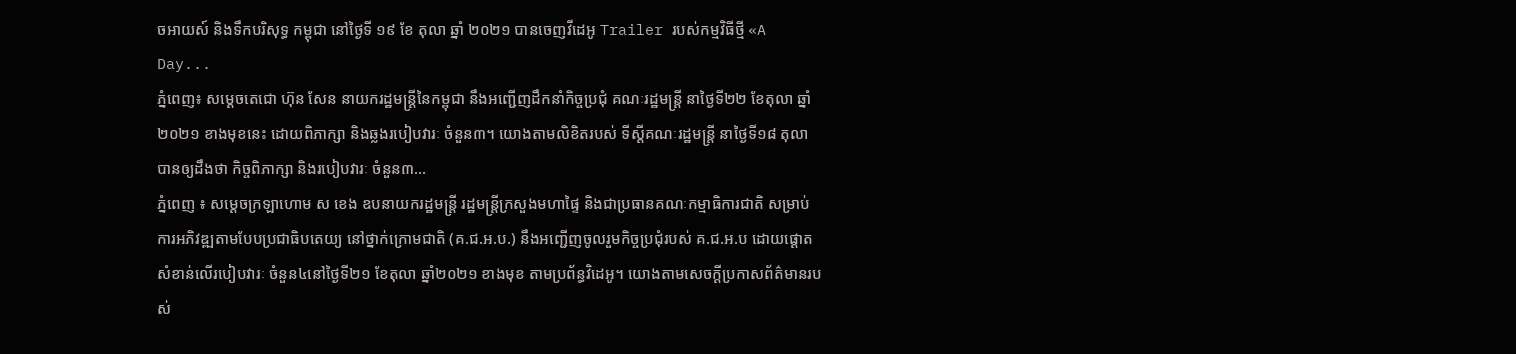ចអាយស៍ និងទឹកបរិសុទ្ធ កម្ពុជា នៅថ្ងៃទី ១៩ ខែ តុលា ឆ្នាំ ២០២១ បានចេញវីដេអូ Trailer របស់កម្មវិធីថ្មី «A Day...
ភ្នំពេញ៖ សម្ដេចតេជោ ហ៊ុន សែន នាយករដ្ឋមន្ដ្រីនៃកម្ពុជា នឹងអញ្ជើញដឹកនាំកិច្ចប្រជុំ គណៈរដ្ឋមន្ដ្រី នាថ្ងៃទី២២ ខែតុលា ឆ្នាំ២០២១ ខាងមុខនេះ ដោយពិភាក្សា និងឆ្លងរបៀបវារៈ ចំនួន៣។ យោងតាមលិខិតរបស់ ទីស្ដីគណៈរដ្ឋមន្ដ្រី នាថ្ងៃទី១៨ តុលា បានឲ្យដឹងថា កិច្ចពិភាក្សា និងរបៀបវារៈ ចំនួន៣...
ភ្នំពេញ ៖ សម្ដេចក្រឡាហោម ស ខេង ឧបនាយករដ្ឋមន្ដ្រី រដ្ឋមន្ដ្រីក្រសួងមហាផ្ទៃ និងជាប្រធានគណៈកម្មាធិការជាតិ សម្រាប់ការអភិវឌ្ឍតាមបែបប្រជាធិបតេយ្យ នៅថ្នាក់ក្រោមជាតិ (គ.ជ.អ.ប.) នឹងអញ្ជើញចូលរួមកិច្ចប្រជុំរបស់ គ.ជ.អ.ប ដោយផ្ដោតសំខាន់លើរបៀបវារៈ ចំនួន៤នៅថ្ងៃទី២១ ខែតុលា ឆ្នាំ២០២១ ខាងមុខ តាមប្រព័ន្ធវិដេអូ។ យោងតាមសេចក្ដីប្រកាសព័ត៌មានរបស់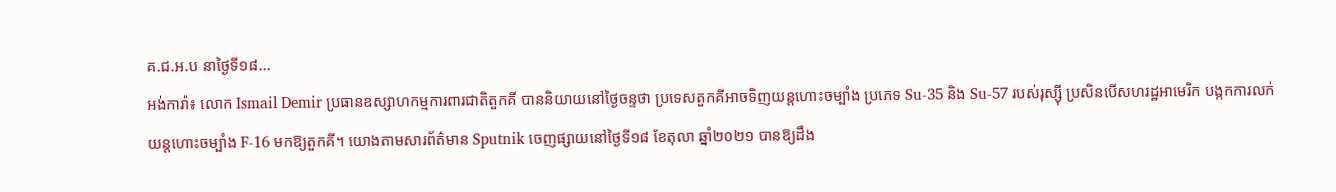គ.ជ.អ.ប នាថ្ងៃទី១៨...
អង់ការ៉ា៖ លោក Ismail Demir ប្រធានឧស្សាហកម្មការពារជាតិតួកគី បាននិយាយនៅថ្ងៃចន្ទថា ប្រទេសតួកគីអាចទិញយន្តហោះចម្បាំង ប្រភេទ Su-35 និង Su-57 របស់រុស្ស៊ី ប្រសិនបើសហរដ្ឋអាមេរិក បង្កកការលក់យន្តហោះចម្បាំង F-16 មកឱ្យតួកគី។ យោងតាមសារព័ត៌មាន Sputnik ចេញផ្សាយនៅថ្ងៃទី១៨ ខែតុលា ឆ្នាំ២០២១ បានឱ្យដឹង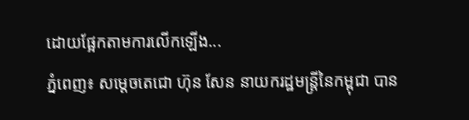ដោយផ្អែកតាមការលើកឡើង...
ភ្នំពេញ៖ សម្ដេចតេជោ ហ៊ុន សែន នាយករដ្ឋមន្រ្តីនៃកម្ពុជា បាន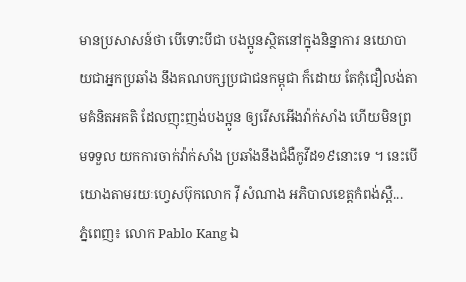មានប្រសាសន៍ថា បើទោះបីជា បងប្អូនស្ថិតនៅក្នុងនិន្នាការ នយោបាយជាអ្នកប្រឆាំង នឹងគណបក្សប្រជាជនកម្ពុជា ក៏ដោយ តែកុំជឿលង់តាមគំនិតអគតិ ដែលញុះញង់បងប្អូន ឲ្យរើសអើងវ៉ាក់សាំង ហើយមិនព្រមទទួល យកការចាក់វ៉ាក់សាំង ប្រឆាំងនឹងជំងឺកូវីដ១៩នោះទេ ។ នេះបើយោងតាមរយៈហ្វេសប៊ុកលោក វ៉ី សំណាង អភិបាលខេត្តកំពង់ស្ពឺ...
ភ្នំពេញ៖ លោក Pablo Kang ឯ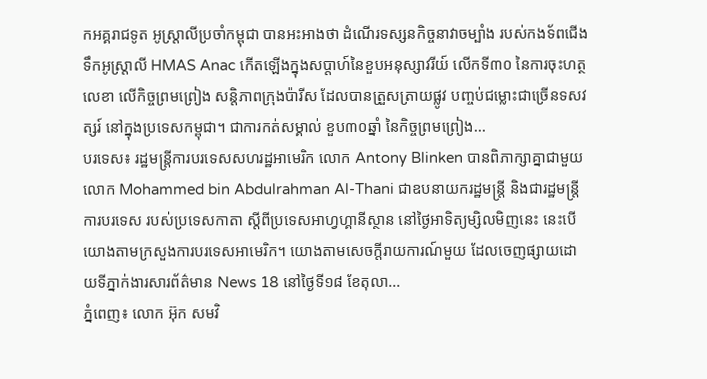កអគ្គរាជទូត អូស្ត្រាលីប្រចាំកម្ពុជា បានអះអាងថា ដំណើរទស្សនកិច្ចនាវាចម្បាំង របស់កងទ័ពជើងទឹកអូស្ត្រាលី HMAS Anac កើតឡើងក្នុងសប្តាហ៍នៃខួបអនុស្សាវរីយ៍ លើកទី៣០ នៃការចុះហត្ថលេខា លើកិច្ចព្រមព្រៀង សន្តិភាពក្រុងប៉ារីស ដែលបានត្រួសត្រាយផ្លូវ បញ្ចប់ជម្លោះជាច្រើនទសវត្សរ៍ នៅក្នុងប្រទេសកម្ពុជា។ ជាការកត់សម្គាល់ ខួប៣០ឆ្នាំ នៃកិច្ចព្រមព្រៀង...
បរទេស៖ រដ្ឋមន្ត្រីការបរទេសសហរដ្ឋអាមេរិក លោក Antony Blinken បានពិភាក្សាគ្នាជាមួយលោក Mohammed bin Abdulrahman Al-Thani ជាឧបនាយករដ្ឋមន្ត្រី និងជារដ្ឋមន្ត្រីការបរទេស របស់ប្រទេសកាតា ស្តីពីប្រទេសអាហ្វហ្គានីស្ថាន នៅថ្ងៃអាទិត្យម្សិលមិញនេះ នេះបើយោងតាមក្រសួងការបរទេសអាមេរិក។ យោងតាមសេចក្តីរាយការណ៍មួយ ដែលចេញផ្សាយដោយទីភ្នាក់ងារសារព័ត៌មាន News 18 នៅថ្ងៃទី១៨ ខែតុលា...
ភ្នំពេញ៖ លោក អ៊ុក សមវិ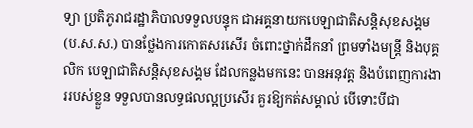ទ្យា ប្រតិភូរាជរដ្ឋាភិបាលទទួលបន្ទុក ជាអគ្គនាយកបេឡាជាតិសន្តិសុខសង្គម (ប.ស.ស.) បានថ្លែងការកោតសរសើរ ចំពោះថ្នាក់ដឹកនាំ ព្រមទាំងមន្រ្តី និងបុគ្គលិក បេឡាជាតិសន្តិសុខសង្គម ដែលកន្លងមកនេះ បានអនុវត្ត និងបំពេញការងាររបស់ខ្លួន ទទួលបានលទ្ធផលល្អប្រសើរ គួរឱ្យកត់សម្គាល់ បើទោះបីជា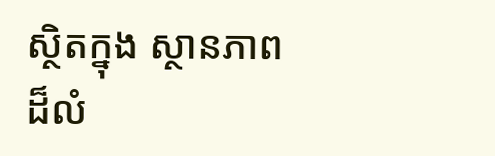ស្ថិតក្នុង ស្ថានភាពដ៏លំ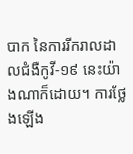បាក នៃការរីករាលដាលជំងឺកូវី-១៩ នេះយ៉ាងណាក៏ដោយ។ ការថ្លែងឡើង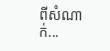ពីសំណាក់...